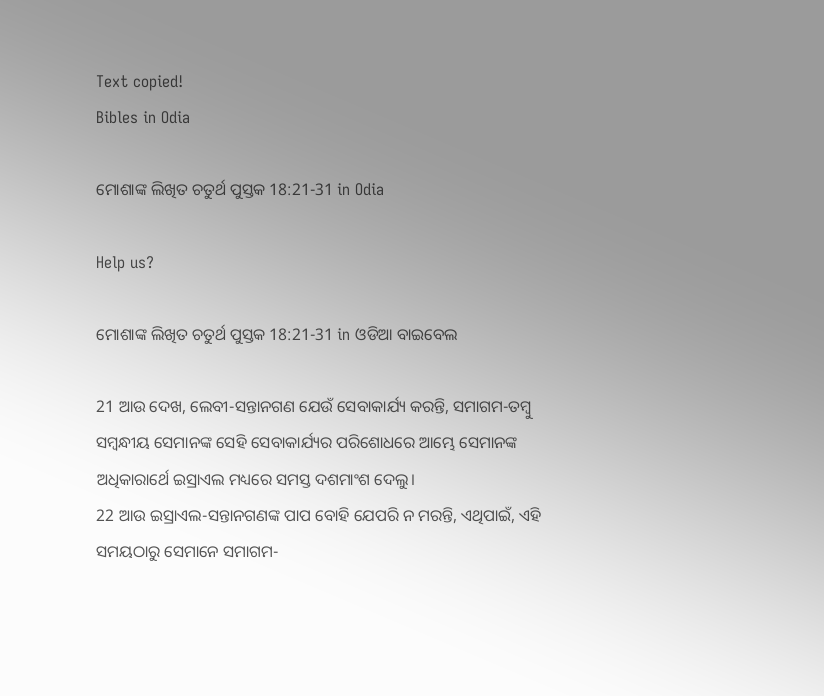Text copied!
Bibles in Odia

ମୋଶାଙ୍କ ଲିଖିତ ଚତୁର୍ଥ ପୁସ୍ତକ 18:21-31 in Odia

Help us?

ମୋଶାଙ୍କ ଲିଖିତ ଚତୁର୍ଥ ପୁସ୍ତକ 18:21-31 in ଓଡିଆ ବାଇବେଲ

21 ଆଉ ଦେଖ, ଲେବୀ-ସନ୍ତାନଗଣ ଯେଉଁ ସେବାକାର୍ଯ୍ୟ କରନ୍ତି, ସମାଗମ-ତମ୍ବୁ ସମ୍ବନ୍ଧୀୟ ସେମାନଙ୍କ ସେହି ସେବାକାର୍ଯ୍ୟର ପରିଶୋଧରେ ଆମ୍ଭେ ସେମାନଙ୍କ ଅଧିକାରାର୍ଥେ ଇସ୍ରାଏଲ ମଧ୍ୟରେ ସମସ୍ତ ଦଶମାଂଶ ଦେଲୁ।
22 ଆଉ ଇସ୍ରାଏଲ-ସନ୍ତାନଗଣଙ୍କ ପାପ ବୋହି ଯେପରି ନ ମରନ୍ତି, ଏଥିପାଇଁ, ଏହି ସମୟଠାରୁ ସେମାନେ ସମାଗମ-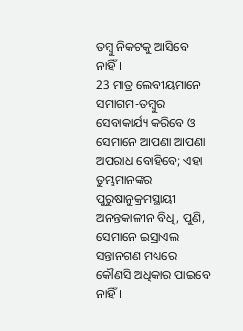ତମ୍ବୁ ନିକଟକୁ ଆସିବେ ନାହିଁ।
23 ମାତ୍ର ଲେବୀୟମାନେ ସମାଗମ-ତମ୍ବୁର ସେବାକାର୍ଯ୍ୟ କରିବେ ଓ ସେମାନେ ଆପଣା ଆପଣା ଅପରାଧ ବୋହିବେ; ଏହା ତୁମ୍ଭମାନଙ୍କର ପୁରୁଷାନୁକ୍ରମସ୍ଥାୟୀ ଅନନ୍ତକାଳୀନ ବିଧି, ପୁଣି, ସେମାନେ ଇସ୍ରାଏଲ ସନ୍ତାନଗଣ ମଧ୍ୟରେ କୌଣସି ଅଧିକାର ପାଇବେ ନାହିଁ।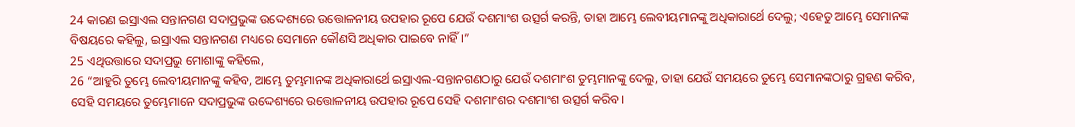24 କାରଣ ଇସ୍ରାଏଲ ସନ୍ତାନଗଣ ସଦାପ୍ରଭୁଙ୍କ ଉଦ୍ଦେଶ୍ୟରେ ଉତ୍ତୋଳନୀୟ ଉପହାର ରୂପେ ଯେଉଁ ଦଶମାଂଶ ଉତ୍ସର୍ଗ କରନ୍ତି, ତାହା ଆମ୍ଭେ ଲେବୀୟମାନଙ୍କୁ ଅଧିକାରାର୍ଥେ ଦେଲୁ; ଏହେତୁ ଆମ୍ଭେ ସେମାନଙ୍କ ବିଷୟରେ କହିଲୁ, ଇସ୍ରାଏଲ ସନ୍ତାନଗଣ ମଧ୍ୟରେ ସେମାନେ କୌଣସି ଅଧିକାର ପାଇବେ ନାହିଁ।”
25 ଏଥିଉତ୍ତାରେ ସଦାପ୍ରଭୁ ମୋଶାଙ୍କୁ କହିଲେ,
26 “ଆହୁରି ତୁମ୍ଭେ ଲେବୀୟମାନଙ୍କୁ କହିବ, ଆମ୍ଭେ ତୁମ୍ଭମାନଙ୍କ ଅଧିକାରାର୍ଥେ ଇସ୍ରାଏଲ-ସନ୍ତାନଗଣଠାରୁ ଯେଉଁ ଦଶମାଂଶ ତୁମ୍ଭମାନଙ୍କୁ ଦେଲୁ, ତାହା ଯେଉଁ ସମୟରେ ତୁମ୍ଭେ ସେମାନଙ୍କଠାରୁ ଗ୍ରହଣ କରିବ, ସେହି ସମୟରେ ତୁମ୍ଭେମାନେ ସଦାପ୍ରଭୁଙ୍କ ଉଦ୍ଦେଶ୍ୟରେ ଉତ୍ତୋଳନୀୟ ଉପହାର ରୂପେ ସେହି ଦଶମାଂଶର ଦଶମାଂଶ ଉତ୍ସର୍ଗ କରିବ।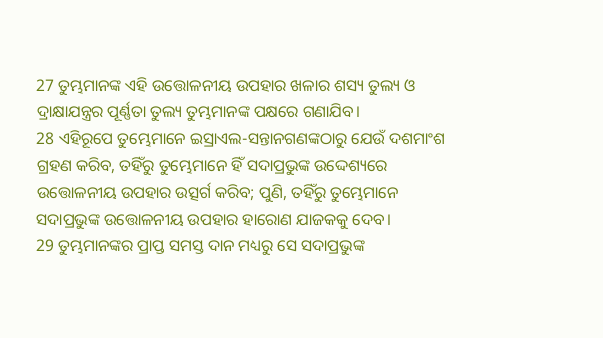27 ତୁମ୍ଭମାନଙ୍କ ଏହି ଉତ୍ତୋଳନୀୟ ଉପହାର ଖଳାର ଶସ୍ୟ ତୁଲ୍ୟ ଓ ଦ୍ରାକ୍ଷାଯନ୍ତ୍ରର ପୂର୍ଣ୍ଣତା ତୁଲ୍ୟ ତୁମ୍ଭମାନଙ୍କ ପକ୍ଷରେ ଗଣାଯିବ।
28 ଏହିରୂପେ ତୁମ୍ଭେମାନେ ଇସ୍ରାଏଲ-ସନ୍ତାନଗଣଙ୍କଠାରୁ ଯେଉଁ ଦଶମାଂଶ ଗ୍ରହଣ କରିବ, ତହିଁରୁ ତୁମ୍ଭେମାନେ ହିଁ ସଦାପ୍ରଭୁଙ୍କ ଉଦ୍ଦେଶ୍ୟରେ ଉତ୍ତୋଳନୀୟ ଉପହାର ଉତ୍ସର୍ଗ କରିବ; ପୁଣି, ତହିଁରୁ ତୁମ୍ଭେମାନେ ସଦାପ୍ରଭୁଙ୍କ ଉତ୍ତୋଳନୀୟ ଉପହାର ହାରୋଣ ଯାଜକକୁ ଦେବ।
29 ତୁମ୍ଭମାନଙ୍କର ପ୍ରାପ୍ତ ସମସ୍ତ ଦାନ ମଧ୍ୟରୁ ସେ ସଦାପ୍ରଭୁଙ୍କ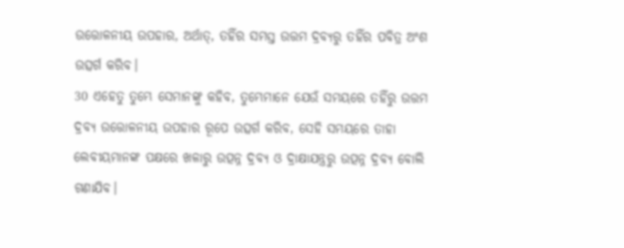ଉତ୍ତୋଳନୀୟ ଉପହାର, ଅର୍ଥାତ୍‍, ତହିଁର ସମସ୍ତ ଉତ୍ତମ ଦ୍ରବ୍ୟରୁ ତହିଁର ପବିତ୍ର ଅଂଶ ଉତ୍ସର୍ଗ କରିବ।
30 ଏହେତୁ ତୁମ୍ଭେ ସେମାନଙ୍କୁ କହିବ, ତୁମ୍ଭେମାନେ ଯେଉଁ ସମୟରେ ତହିଁରୁ ଉତ୍ତମ ଦ୍ରବ୍ୟ ଉତ୍ତୋଳନୀୟ ଉପହାର ରୂପେ ଉତ୍ସର୍ଗ କରିବ, ସେହି ସମୟରେ ତାହା ଲେବୀୟମାନଙ୍କ ପକ୍ଷରେ ଖଳାରୁ ଉତ୍ପନ୍ନ ଦ୍ରବ୍ୟ ଓ ଦ୍ରାକ୍ଷାଯନ୍ତ୍ରରୁ ଉତ୍ପନ୍ନ ଦ୍ରବ୍ୟ ବୋଲି ଗଣାଯିବ।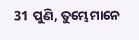31 ପୁଣି, ତୁମ୍ଭେମାନେ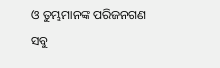ଓ ତୁମ୍ଭମାନଙ୍କ ପରିଜନଗଣ ସବୁ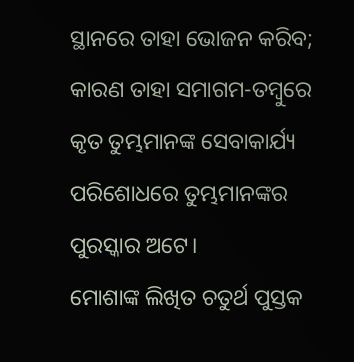ସ୍ଥାନରେ ତାହା ଭୋଜନ କରିବ; କାରଣ ତାହା ସମାଗମ-ତମ୍ବୁରେ କୃତ ତୁମ୍ଭମାନଙ୍କ ସେବାକାର୍ଯ୍ୟ ପରିଶୋଧରେ ତୁମ୍ଭମାନଙ୍କର ପୁରସ୍କାର ଅଟେ।
ମୋଶାଙ୍କ ଲିଖିତ ଚତୁର୍ଥ ପୁସ୍ତକ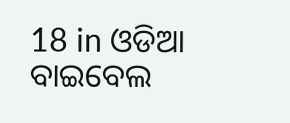18 in ଓଡିଆ ବାଇବେଲ